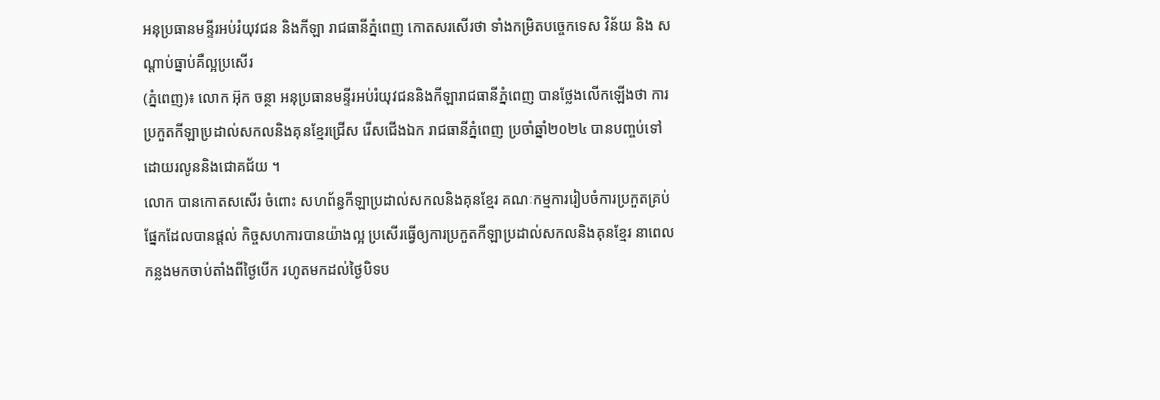អនុប្រធានមន្ទីរអប់រំយុវជន និងកីឡា រាជធានីភ្នំពេញ កោតសរសើរថា ទាំងកម្រិតបច្ចេកទេស វិន័យ និង សណ្តាប់ធ្នាប់គឺល្អប្រសើរ
(ភ្នំពេញ)៖ លោក អ៊ុក ចន្ថា អនុប្រធានមន្ទីរអប់រំយុវជននិងកីឡារាជធានីភ្នំពេញ បានថ្លែងលើកឡើងថា ការប្រកួតកីឡាប្រដាល់សកលនិងគុនខ្មែរជ្រើស រើសជើងឯក រាជធានីភ្នំពេញ ប្រចាំឆ្នាំ២០២៤ បានបញ្ចប់ទៅដោយរលូននិងជោគជ័យ ។
លោក បានកោតសសើរ ចំពោះ សហព័ន្ធកីឡាប្រដាល់សកលនិងគុនខ្មែរ គណៈកម្មការរៀបចំការប្រកួតគ្រប់ផ្នែកដែលបានផ្តល់ កិច្ចសហការបានយ៉ាងល្អ ប្រសើរធ្វើឲ្យការប្រកួតកីឡាប្រដាល់សកលនិងគុនខ្មែរ នាពេលកន្លងមកចាប់តាំងពីថ្ងៃបើក រហូតមកដល់ថ្ងៃបិទប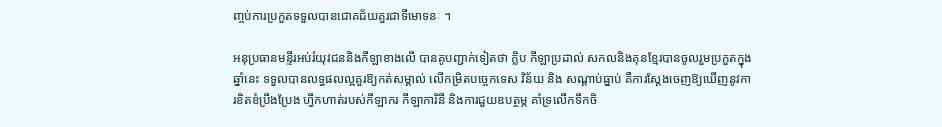ញ្ចប់ការប្រកួតទទួលបានជោគជ័យគួរជាទីមោទនៈ ។

អនុប្រធានមន្ទីរអប់រំយុវជននិងកីឡាខាងលើ បានគូបញ្ជាក់ទៀតថា ក្លិប កីឡាប្រដាល់ សកលនិងគុនខ្មែរបានចូលរួមប្រកួតក្នុងឆ្នាំនេះ ទទួលបានលទ្ធផលល្អគួរឱ្យកត់សម្គាល់ លើកម្រិតបច្ចេកទេស វិន័យ និង សណ្តាប់ធ្នាប់ គឺការស្តែងចេញឱ្យឃើញនូវការខិតខំប្រឹងប្រែង ហ្វឹកហាត់របស់កីឡាករ កីឡាការិនី និងការជួយឧបត្ថម្ភ គាំទ្រលើកទឹកចិ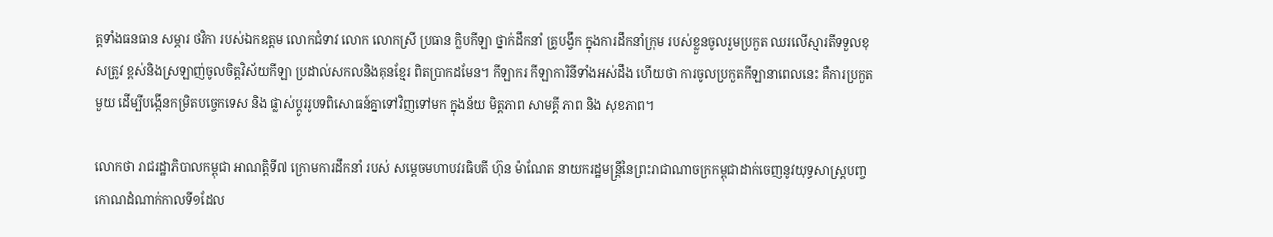ត្តទាំងធនធាន សម្ភារ ថវិកា របស់ឯកឧត្តម លោកជំទាវ លោក លោកស្រី ប្រធាន ក្លិបកីឡា ថ្នាក់ដឹកនាំ គ្រូបង្វឹក ក្នុងការដឹកនាំក្រុម របស់ខ្លួនចូលរួមប្រកួត ឈរលើស្មារតីទទួលខុសត្រូវ ខ្ពស់និងស្រឡាញ់ចូលចិត្តវិស័យកីឡា ប្រដាល់សកលនិងគុនខ្មែរ ពិតប្រាកដមែន។ កីឡាករ កីឡាការិនីទាំងអស់ដឹង ហើយថា ការចូលប្រកួតកីឡានាពេលនេះ គឺការប្រកួតមួយ ដើម្បីបង្កើនកម្រិតបច្ចេកទេស និង ផ្លាស់ប្តូររូបទពិសោធន៍គ្នាទៅវិញទៅមក ក្នុងន័យ មិត្តភាព សាមគ្គី ភាព និង សុខភាព។

លោកថា រាជរដ្ឋាភិបាលកម្ពុជា អាណត្តិទី៧ ក្រោមការដឹកនាំ របស់ សម្តេចមហាបវរធិបតី ហ៊ុន ម៉ាណែត នាយករដ្ឋមន្ត្រីនៃព្រះរាជាណាចក្រកម្ពុជាដាក់ចេញនូវយុទ្ធសាស្ត្របញ្ចកោណដំណាក់កាលទី១ដែល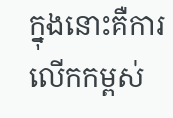ក្នុងនោះគឺការលើកកម្ពស់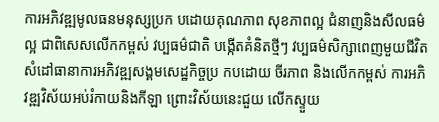ការអភិវឌ្ឍមូលធនមនុស្សប្រក បដោយគុណភាព សុខភាពល្អ ជំនាញនិងសីលធម៌ល្អ ជាពិសេសលើកកម្ពស់ វប្បធម៌ជាតិ បង្កើតគំនិតថ្មីៗ វប្បធម៌សិក្សាពេញមួយជីវិត សំដៅធានាការអភិវឌ្ឍសង្គមសេដ្ឋកិច្ចប្រ កបដោយ ចីរភាព និងលើកកម្ពស់ ការអភិវឌ្ឍវិស័យអប់រំកាយនិងកីឡា ព្រោះវិស័យនេះជួយ លើកស្ទួយ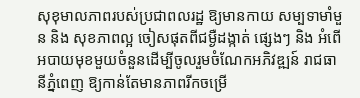សុខុមាលភាពរបស់ប្រជាពលរដ្ឋ ឱ្យមានកាយ សម្បទាមាំមួន និង សុខភាពល្អ ចៀសផុតពីជម្ងឺដង្កាត់ ផ្សេងៗ និង អំពើអបាយមុខមួយចំនួនដើម្បីចូលរួមចំណែកអភិវឌ្ឍន៍ រាជធានីភ្នំពេញ ឱ្យកាន់តែមានភាពរីកចម្រើ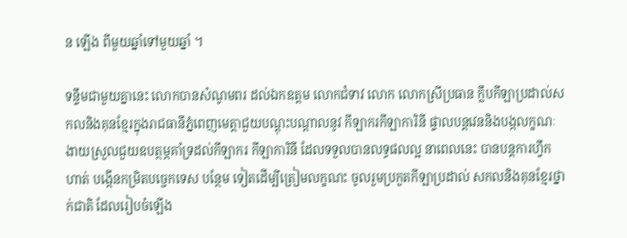ន ឡើង ពីមួយឆ្នាំទៅមួយឆ្នាំ ។

ទន្ទឹមជាមួយគ្នានេះ លោកបានសំណូមពរ ដល់ឯកឧត្តម លោកជំទាវ លោក លោកស្រីប្រធាន ក្លឹបកីឡាប្រដាល់សកលនិងគុនខ្មែរក្នុងរាជធានីភ្នំពេញមេត្តាជួយបណ្តុះបណ្តាលនូវ កីឡាករកីឡាការិនី ផ្ទាលបន្តវេននិងបង្កលក្ខណៈងាយស្រួលជួយឧបត្ថម្ភគាំទ្រដល់កីឡាករ កីឡាការិនី ដែលទទួលបានលទ្ធផលល្អ នាពេលនេះ បានបន្តការហ្វឹកហាត់ បង្កើនកម្រិតបច្ចេកទេស បន្ថែម ទៀតដើម្បីត្រៀមលក្ខណះ ចូលរួមប្រកួតកីឡាប្រដាល់ សកលនិងគុនខ្មែរថ្នាក់ជាតិ ដែលរៀបចំឡើង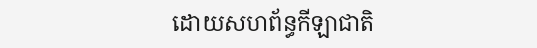ដោយសហព័ន្ធកីឡាជាតិ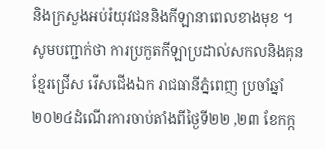និងក្រសួងអប់រំយុវជននិងកីឡានាពេលខាងមុខ ។
សូមបញ្ជាក់ថា ការប្រកួតកីឡាប្រដាល់សកលនិងគុនខ្មែរជ្រើស រើសជើងឯក រាជធានីភ្នំពេញ ប្រចាំឆ្នាំ២០២៤ដំណើរការចាប់តាំងពីថ្ងៃទី២២ ,២៣ ខែកក្ក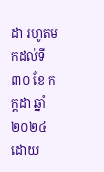ដា រហូតមកដល់ទី៣០ ខែ កក្តដា ឆ្នាំ២០២៤ ដោយ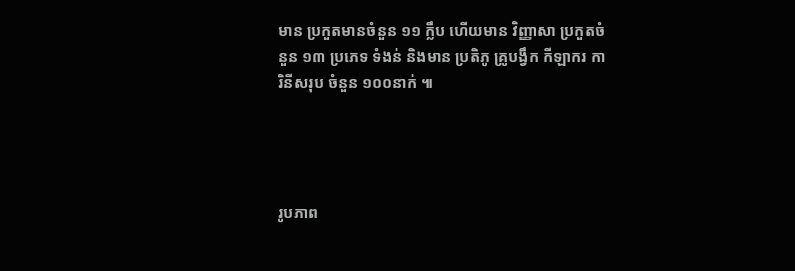មាន ប្រកួតមានចំនួន ១១ ក្លឹប ហើយមាន វិញ្ញាសា ប្រកួតចំនួន ១៣ ប្រភេទ ទំងន់ និងមាន ប្រតិភូ គ្រូបង្វឹក កីឡាករ ការិនីសរុប ចំនួន ១០០នាក់ ៕




រូបភាព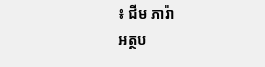៖ ជីម ភារ៉ា
អត្ថប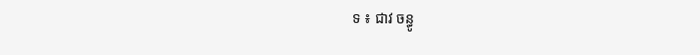ទ ៖ ជាវ ចន្ធូ